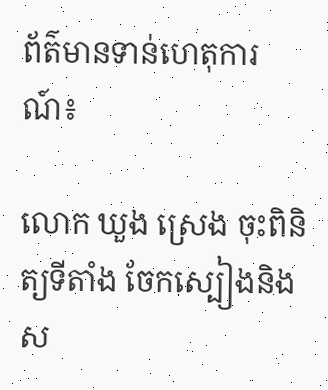ព័ត៌មានទាន់ហេតុការណ៍៖

លោក ឃួង ស្រេង ចុះពិនិត្យទីតាំង ចែកស្បៀងនិងស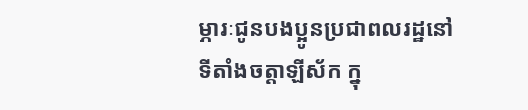ម្ភារៈជូនបងប្អូនប្រជាពលរដ្ឋនៅទីតាំងចត្តាឡីស័ក ក្នុ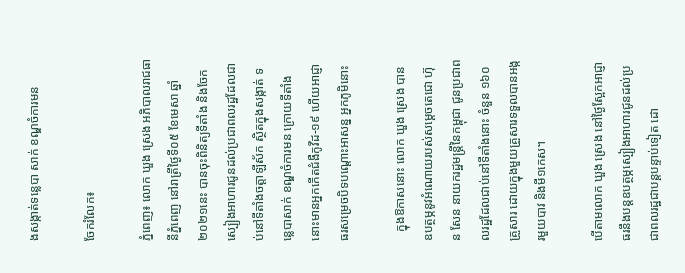ងសង្កាត់ទន្លេបា សាក់ ខណ្ឌចំការមន

ចែករំលែក៖

ភ្នំពេញ៖ លោក ឃួង ស្រេង អភិបាលរាជធានីភ្នំពេញ នៅរាត្រីថ្ងៃទី០៥ ខែមេសា ឆ្នាំ២០២១នេះ បានចុះពិនិត្យទីតាំង និងចែក ស្បៀងអាហារជូនដល់ប្រជាពលរដ្ឋដែលជាប់នៅទីតាំងចត្តាឡីស័ក ស្ថិតក្នុងសង្កាត់ ទន្លេបាសាក់ ខណ្ឌចំការមន ក្រោយទីតាំងនោះមានអ្នកកើតជំងឺកូវីដ-១៩ ហើយអាជ្ញាធរសម្រេចបិទបណ្ដោះអាសន្ន អ្នកភូមិនោះ

   ក្នុងឱកាសនោះ លោក ឃួង ស្រេង បានឧបត្ថម្ភនូវអំណោយរបស់សម្ដេចតេជោ ហ៊ុន សែន នាយករដ្ឋមន្ដ្រីនៃកម្ពុជា ជូនប្រជាពលរដ្ឋដែលជាប់នៅទីតាំងនោះ ចំនួន ១៦០គ្រួសារ ដោយក្នុងមួយគ្រួសារទទួលបានអង្ករមួយបាវ និងមី១កេស។

បើតាមលោក ឃួង ស្រេង នៅថ្ងៃស្អែកអាជ្ញាធរនឹងបន្ដឧបត្ថម្ភស្បៀងអាហារជូនដល់ប្រជាពលរដ្ឋជាបន្ដបន្ទាប់ទៀត ដោ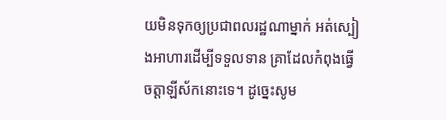យមិនទុកឲ្យប្រជាពលរដ្ឋណាម្នាក់ អត់ស្បៀងអាហារដើម្បីទទួលទាន គ្រាដែលកំពុងធ្វើចត្តាឡីស័កនោះទេ។ ដូច្នេះសូម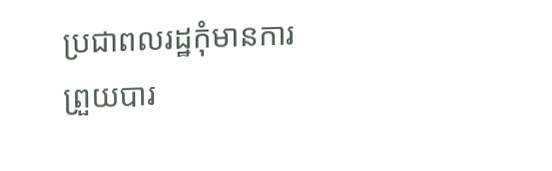ប្រជាពលរដ្ឋកុំមានការព្រួយបារ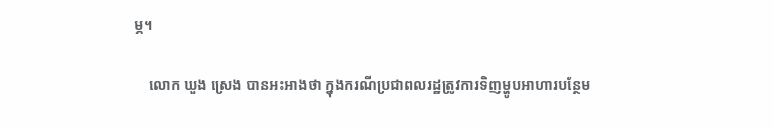ម្ភ។

    លោក ឃួង ស្រេង បានអះអាងថា ក្នុងករណីប្រជាពលរដ្ឋត្រូវការទិញម្ហូបអាហារបន្ថែម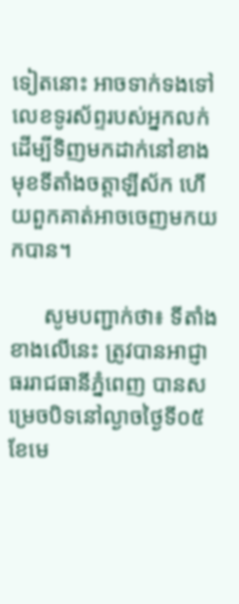ទៀតនោះ អាចទាក់ទងទៅលេខទូរស័ព្ទរបស់អ្នកលក់ ដើម្បីទិញមកដាក់នៅខាងមុខទីតាំងចត្តាឡីស័ក ហើយពួកគាត់អាចចេញមកយកបាន។

      សូមបញ្ជាក់ថា៖ ទីតាំងខាងលើនេះ ត្រូវបានអាជ្ញាធររាជធានីភ្នំពេញ បានសម្រេចបិទនៅល្ងាចថ្ងៃទី០៥ ខែមេ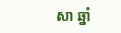សា ឆ្នាំ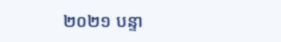២០២១ បន្ទា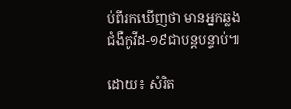ប់ពីរកឃើញថា មានអ្នកឆ្លងជំងឺកូវីដ-១៩ជាបន្ដបន្ទាប់៕

ដោយ៖ សំរិត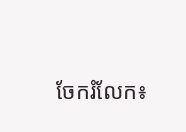ចែករំលែក៖